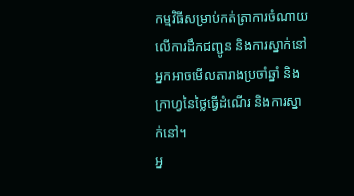កម្មវិធីសម្រាប់កត់ត្រាការចំណាយលើការដឹកជញ្ជូន និងការស្នាក់នៅ
អ្នកអាចមើលតារាងប្រចាំឆ្នាំ និងក្រាហ្វនៃថ្លៃធ្វើដំណើរ និងការស្នាក់នៅ។
អ្ន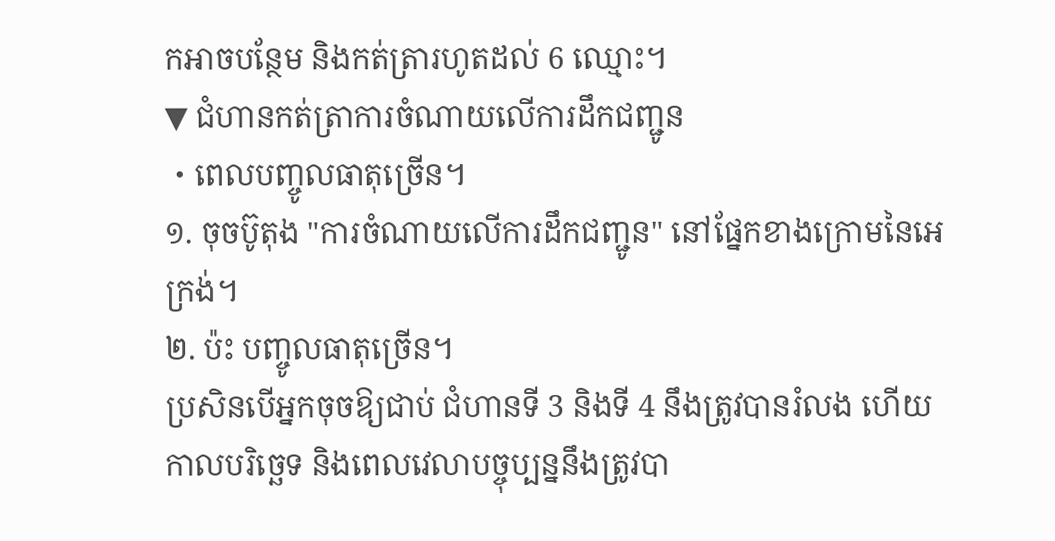កអាចបន្ថែម និងកត់ត្រារហូតដល់ 6 ឈ្មោះ។
▼ ជំហានកត់ត្រាការចំណាយលើការដឹកជញ្ជូន
・ពេលបញ្ចូលធាតុច្រើន។
១. ចុចប៊ូតុង "ការចំណាយលើការដឹកជញ្ជូន" នៅផ្នែកខាងក្រោមនៃអេក្រង់។
២. ប៉ះ បញ្ចូលធាតុច្រើន។
ប្រសិនបើអ្នកចុចឱ្យជាប់ ជំហានទី 3 និងទី 4 នឹងត្រូវបានរំលង ហើយកាលបរិច្ឆេទ និងពេលវេលាបច្ចុប្បន្ននឹងត្រូវបា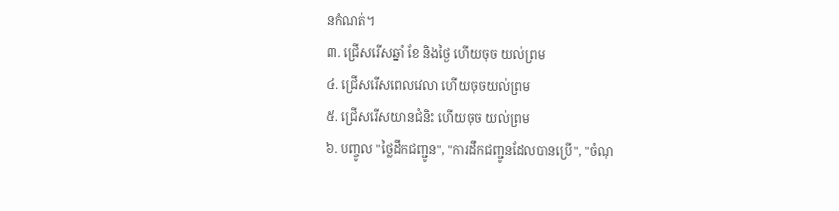នកំណត់។
៣. ជ្រើសរើសឆ្នាំ ខែ និងថ្ងៃ ហើយចុច យល់ព្រម
៤. ជ្រើសរើសពេលវេលា ហើយចុចយល់ព្រម
៥. ជ្រើសរើសយានជំនិះ ហើយចុច យល់ព្រម
៦. បញ្ចូល "ថ្លៃដឹកជញ្ជូន", "ការដឹកជញ្ជូនដែលបានប្រើ", "ចំណុ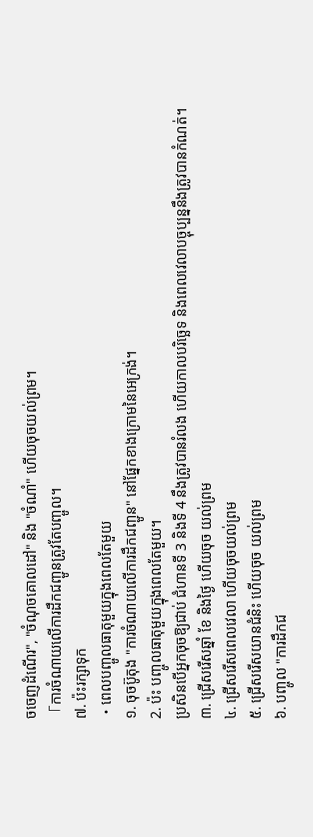ចចេញដំណើរ", "ចំណុចគោលដៅ" និង "ចំណាំ" ហើយចុចយល់ព្រម។
「ការចំណាយលើការដឹកជញ្ជូនត្រូវតែបញ្ចូល។
៧. ប៉ះរក្សាទុក
・ពេលបញ្ចូលធាតុមួយក្នុងពេលតែមួយ
១. ចុចប៊ូតុង "ការចំណាយលើការដឹកជញ្ជូន" នៅផ្នែកខាងក្រោមនៃអេក្រង់។
2. ប៉ះ បញ្ចូលធាតុមួយក្នុងពេលតែមួយ។
ប្រសិនបើអ្នកចុចឱ្យជាប់ ជំហានទី 3 និងទី 4 នឹងត្រូវបានរំលង ហើយកាលបរិច្ឆេទ និងពេលវេលាបច្ចុប្បន្ននឹងត្រូវបានកំណត់។
៣. ជ្រើសរើសឆ្នាំ ខែ និងថ្ងៃ ហើយចុច យល់ព្រម
៤. ជ្រើសរើសពេលវេលា ហើយចុចយល់ព្រម
៥. ជ្រើសរើសយានជំនិះ ហើយចុច យល់ព្រម
៦. បញ្ចូល "ការដឹកជ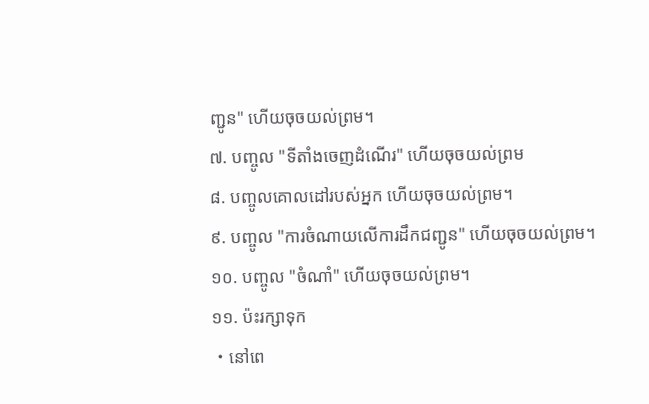ញ្ជូន" ហើយចុចយល់ព្រម។
៧. បញ្ចូល "ទីតាំងចេញដំណើរ" ហើយចុចយល់ព្រម
៨. បញ្ចូលគោលដៅរបស់អ្នក ហើយចុចយល់ព្រម។
៩. បញ្ចូល "ការចំណាយលើការដឹកជញ្ជូន" ហើយចុចយល់ព្រម។
១០. បញ្ចូល "ចំណាំ" ហើយចុចយល់ព្រម។
១១. ប៉ះរក្សាទុក
・នៅពេ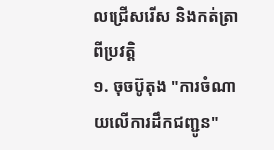លជ្រើសរើស និងកត់ត្រាពីប្រវត្តិ
១. ចុចប៊ូតុង "ការចំណាយលើការដឹកជញ្ជូន"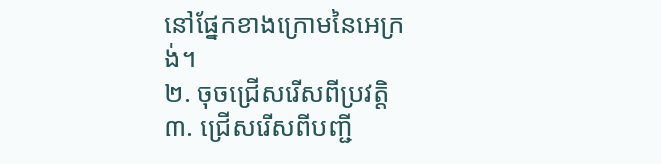នៅផ្នែកខាងក្រោមនៃអេក្រង់។
២. ចុចជ្រើសរើសពីប្រវត្តិ
៣. ជ្រើសរើសពីបញ្ជី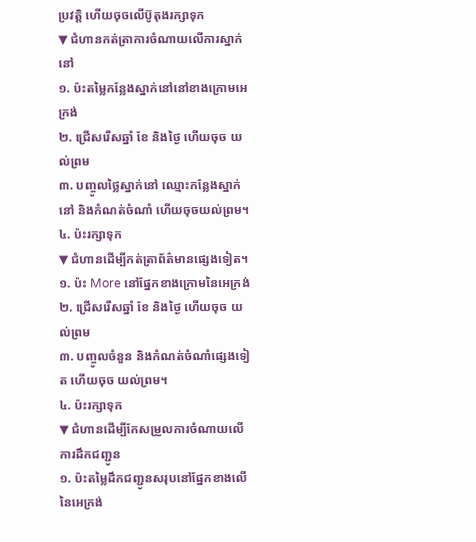ប្រវត្តិ ហើយចុចលើប៊ូតុងរក្សាទុក
▼ ជំហានកត់ត្រាការចំណាយលើការស្នាក់នៅ
១. ប៉ះតម្លៃកន្លែងស្នាក់នៅនៅខាងក្រោមអេក្រង់
២. ជ្រើសរើសឆ្នាំ ខែ និងថ្ងៃ ហើយចុច យល់ព្រម
៣. បញ្ចូលថ្លៃស្នាក់នៅ ឈ្មោះកន្លែងស្នាក់នៅ និងកំណត់ចំណាំ ហើយចុចយល់ព្រម។
៤. ប៉ះរក្សាទុក
▼ ជំហានដើម្បីកត់ត្រាព័ត៌មានផ្សេងទៀត។
១. ប៉ះ More នៅផ្នែកខាងក្រោមនៃអេក្រង់
២. ជ្រើសរើសឆ្នាំ ខែ និងថ្ងៃ ហើយចុច យល់ព្រម
៣. បញ្ចូលចំនួន និងកំណត់ចំណាំផ្សេងទៀត ហើយចុច យល់ព្រម។
៤. ប៉ះរក្សាទុក
▼ ជំហានដើម្បីកែសម្រួលការចំណាយលើការដឹកជញ្ជូន
១. ប៉ះតម្លៃដឹកជញ្ជូនសរុបនៅផ្នែកខាងលើនៃអេក្រង់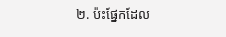២. ប៉ះផ្នែកដែល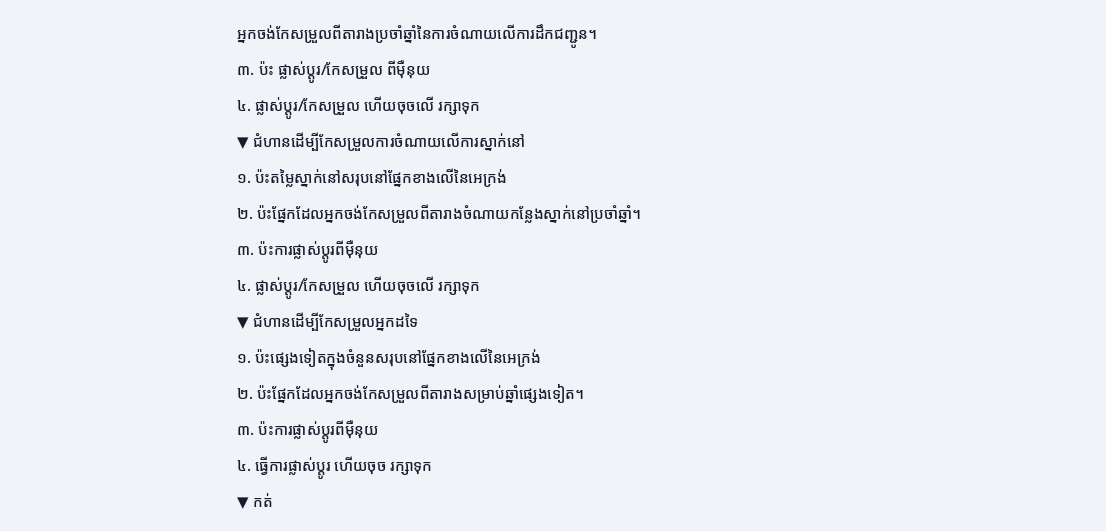អ្នកចង់កែសម្រួលពីតារាងប្រចាំឆ្នាំនៃការចំណាយលើការដឹកជញ្ជូន។
៣. ប៉ះ ផ្លាស់ប្តូរ/កែសម្រួល ពីម៉ឺនុយ
៤. ផ្លាស់ប្តូរ/កែសម្រួល ហើយចុចលើ រក្សាទុក
▼ ជំហានដើម្បីកែសម្រួលការចំណាយលើការស្នាក់នៅ
១. ប៉ះតម្លៃស្នាក់នៅសរុបនៅផ្នែកខាងលើនៃអេក្រង់
២. ប៉ះផ្នែកដែលអ្នកចង់កែសម្រួលពីតារាងចំណាយកន្លែងស្នាក់នៅប្រចាំឆ្នាំ។
៣. ប៉ះការផ្លាស់ប្តូរពីម៉ឺនុយ
៤. ផ្លាស់ប្តូរ/កែសម្រួល ហើយចុចលើ រក្សាទុក
▼ ជំហានដើម្បីកែសម្រួលអ្នកដទៃ
១. ប៉ះផ្សេងទៀតក្នុងចំនួនសរុបនៅផ្នែកខាងលើនៃអេក្រង់
២. ប៉ះផ្នែកដែលអ្នកចង់កែសម្រួលពីតារាងសម្រាប់ឆ្នាំផ្សេងទៀត។
៣. ប៉ះការផ្លាស់ប្តូរពីម៉ឺនុយ
៤. ធ្វើការផ្លាស់ប្តូរ ហើយចុច រក្សាទុក
▼ កត់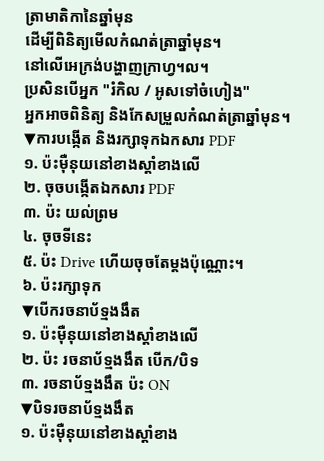ត្រាមាតិកានៃឆ្នាំមុន
ដើម្បីពិនិត្យមើលកំណត់ត្រាឆ្នាំមុន។
នៅលើអេក្រង់បង្ហាញក្រាហ្វ។ល។
ប្រសិនបើអ្នក "រំកិល / អូសទៅចំហៀង"
អ្នកអាចពិនិត្យ និងកែសម្រួលកំណត់ត្រាឆ្នាំមុន។
▼ការបង្កើត និងរក្សាទុកឯកសារ PDF
១. ប៉ះម៉ឺនុយនៅខាងស្តាំខាងលើ
២. ចុចបង្កើតឯកសារ PDF
៣. ប៉ះ យល់ព្រម
៤. ចុចទីនេះ
៥. ប៉ះ Drive ហើយចុចតែម្តងប៉ុណ្ណោះ។
៦. ប៉ះរក្សាទុក
▼បើករចនាប័ទ្មងងឹត
១. ប៉ះម៉ឺនុយនៅខាងស្តាំខាងលើ
២. ប៉ះ រចនាប័ទ្មងងឹត បើក/បិទ
៣. រចនាប័ទ្មងងឹត ប៉ះ ON
▼បិទរចនាប័ទ្មងងឹត
១. ប៉ះម៉ឺនុយនៅខាងស្តាំខាង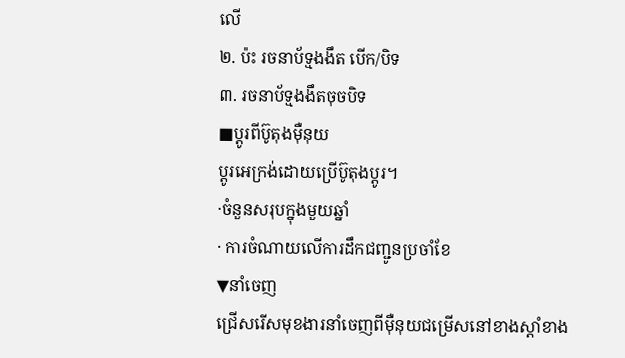លើ
២. ប៉ះ រចនាប័ទ្មងងឹត បើក/បិទ
៣. រចនាប័ទ្មងងឹតចុចបិទ
■ប្តូរពីប៊ូតុងម៉ឺនុយ
ប្តូរអេក្រង់ដោយប្រើប៊ូតុងប្តូរ។
·ចំនួនសរុបក្នុងមួយឆ្នាំ
· ការចំណាយលើការដឹកជញ្ជូនប្រចាំខែ
▼នាំចេញ
ជ្រើសរើសមុខងារនាំចេញពីម៉ឺនុយជម្រើសនៅខាងស្តាំខាង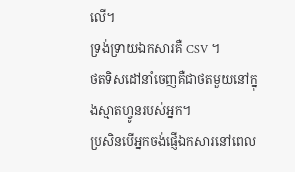លើ។
ទ្រង់ទ្រាយឯកសារគឺ CSV ។
ថតទិសដៅនាំចេញគឺជាថតមួយនៅក្នុងស្មាតហ្វូនរបស់អ្នក។
ប្រសិនបើអ្នកចង់ផ្ញើឯកសារនៅពេល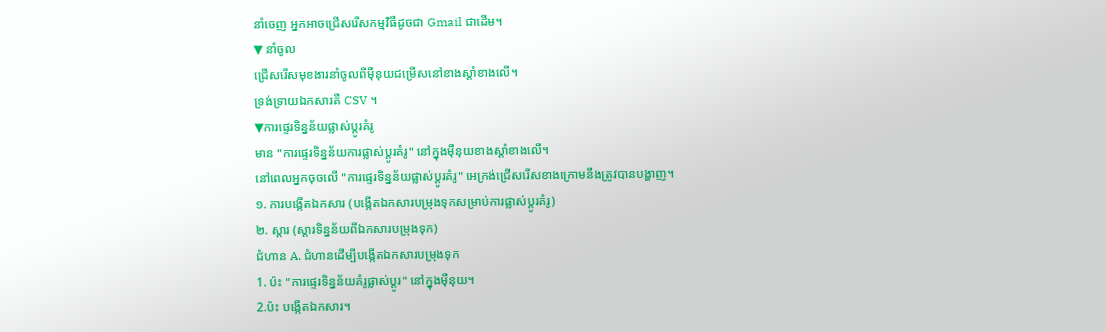នាំចេញ អ្នកអាចជ្រើសរើសកម្មវិធីដូចជា Gmail ជាដើម។
▼ នាំចូល
ជ្រើសរើសមុខងារនាំចូលពីម៉ឺនុយជម្រើសនៅខាងស្តាំខាងលើ។
ទ្រង់ទ្រាយឯកសារគឺ CSV ។
▼ការផ្ទេរទិន្នន័យផ្លាស់ប្តូរគំរូ
មាន "ការផ្ទេរទិន្នន័យការផ្លាស់ប្តូរគំរូ" នៅក្នុងម៉ឺនុយខាងស្តាំខាងលើ។
នៅពេលអ្នកចុចលើ "ការផ្ទេរទិន្នន័យផ្លាស់ប្តូរគំរូ" អេក្រង់ជ្រើសរើសខាងក្រោមនឹងត្រូវបានបង្ហាញ។
១. ការបង្កើតឯកសារ (បង្កើតឯកសារបម្រុងទុកសម្រាប់ការផ្លាស់ប្តូរគំរូ)
២. ស្តារ (ស្តារទិន្នន័យពីឯកសារបម្រុងទុក)
ជំហាន A. ជំហានដើម្បីបង្កើតឯកសារបម្រុងទុក
1. ប៉ះ "ការផ្ទេរទិន្នន័យគំរូផ្លាស់ប្តូរ" នៅក្នុងម៉ឺនុយ។
2.ប៉ះ បង្កើតឯកសារ។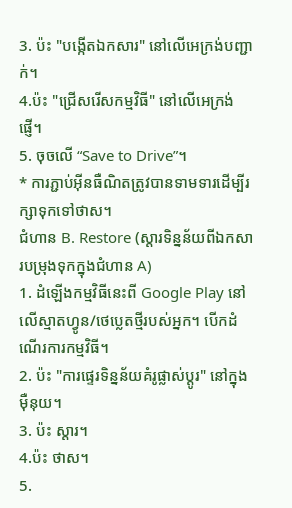3. ប៉ះ "បង្កើតឯកសារ" នៅលើអេក្រង់បញ្ជាក់។
4.ប៉ះ "ជ្រើសរើសកម្មវិធី" នៅលើអេក្រង់ផ្ញើ។
5. ចុចលើ “Save to Drive”។
* ការភ្ជាប់អ៊ីនធឺណិតត្រូវបានទាមទារដើម្បីរក្សាទុកទៅថាស។
ជំហាន B. Restore (ស្តារទិន្នន័យពីឯកសារបម្រុងទុកក្នុងជំហាន A)
1. ដំឡើងកម្មវិធីនេះពី Google Play នៅលើស្មាតហ្វូន/ថេប្លេតថ្មីរបស់អ្នក។ បើកដំណើរការកម្មវិធី។
2. ប៉ះ "ការផ្ទេរទិន្នន័យគំរូផ្លាស់ប្តូរ" នៅក្នុងម៉ឺនុយ។
3. ប៉ះ ស្តារ។
4.ប៉ះ ថាស។
5.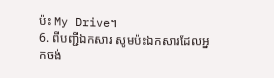ប៉ះ My Drive។
6. ពីបញ្ជីឯកសារ សូមប៉ះឯកសារដែលអ្នកចង់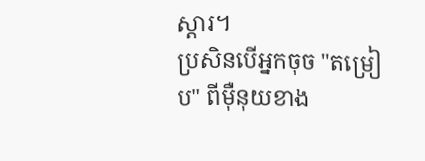ស្តារ។
ប្រសិនបើអ្នកចុច "តម្រៀប" ពីម៉ឺនុយខាង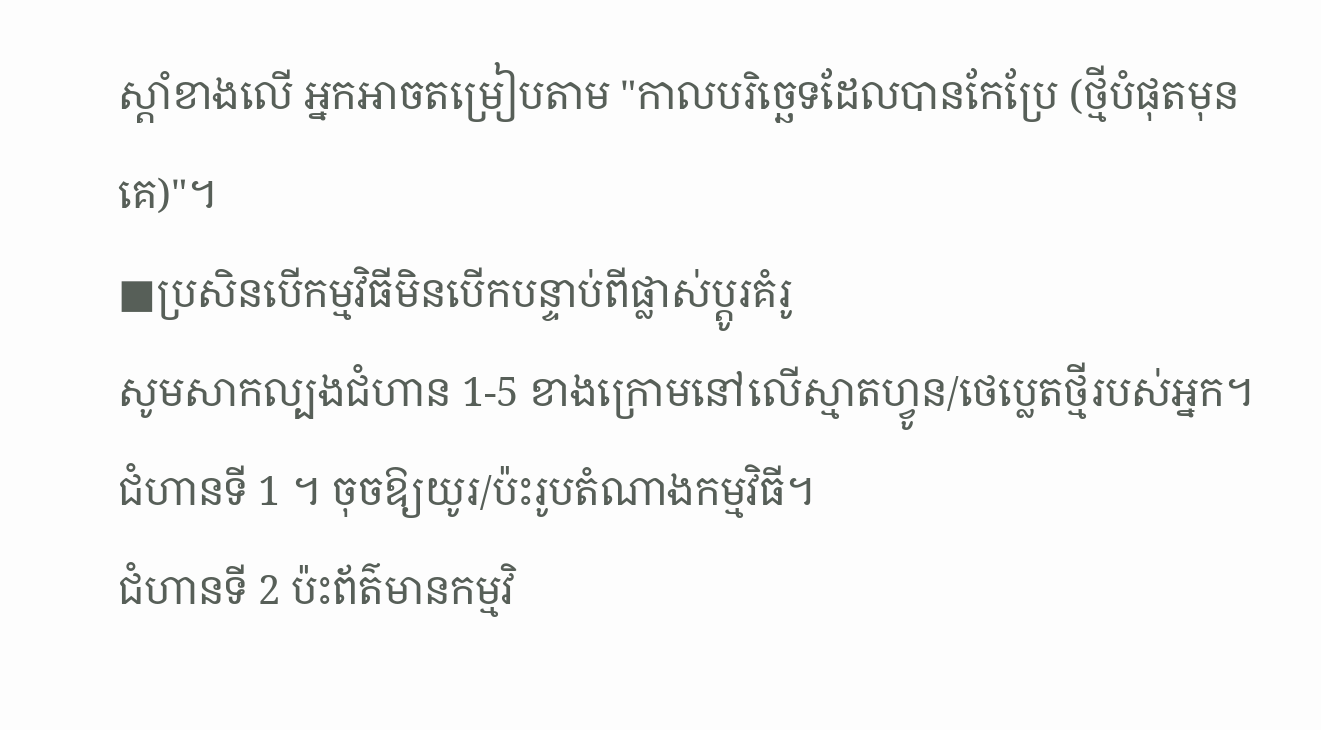ស្តាំខាងលើ អ្នកអាចតម្រៀបតាម "កាលបរិច្ឆេទដែលបានកែប្រែ (ថ្មីបំផុតមុនគេ)"។
■ប្រសិនបើកម្មវិធីមិនបើកបន្ទាប់ពីផ្លាស់ប្តូរគំរូ
សូមសាកល្បងជំហាន 1-5 ខាងក្រោមនៅលើស្មាតហ្វូន/ថេប្លេតថ្មីរបស់អ្នក។
ជំហានទី 1 ។ ចុចឱ្យយូរ/ប៉ះរូបតំណាងកម្មវិធី។
ជំហានទី 2 ប៉ះព័ត៌មានកម្មវិ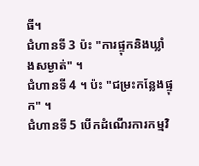ធី។
ជំហានទី 3 ប៉ះ "ការផ្ទុកនិងឃ្លាំងសម្ងាត់" ។
ជំហានទី 4 ។ ប៉ះ "ជម្រះកន្លែងផ្ទុក" ។
ជំហានទី 5 បើកដំណើរការកម្មវិ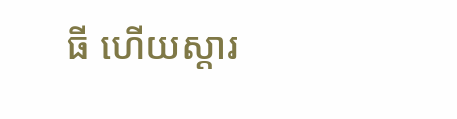ធី ហើយស្តារ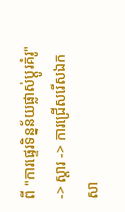ពី "ការផ្ទេរទិន្នន័យផ្លាស់ប្តូរគំរូ" -> ស្តារ -> ការជ្រើសរើសឯកសា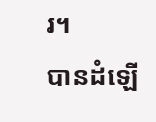រ។
បានដំឡើ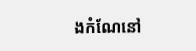ងកំណែនៅ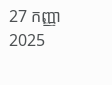27 កញ្ញា 2025